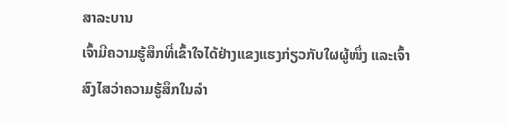ສາລະບານ
ເຈົ້າມີຄວາມຮູ້ສຶກທີ່ເຂົ້າໃຈໄດ້ຢ່າງແຂງແຮງກ່ຽວກັບໃຜຜູ້ໜຶ່ງ ແລະເຈົ້າສົງໄສວ່າຄວາມຮູ້ສຶກໃນລຳ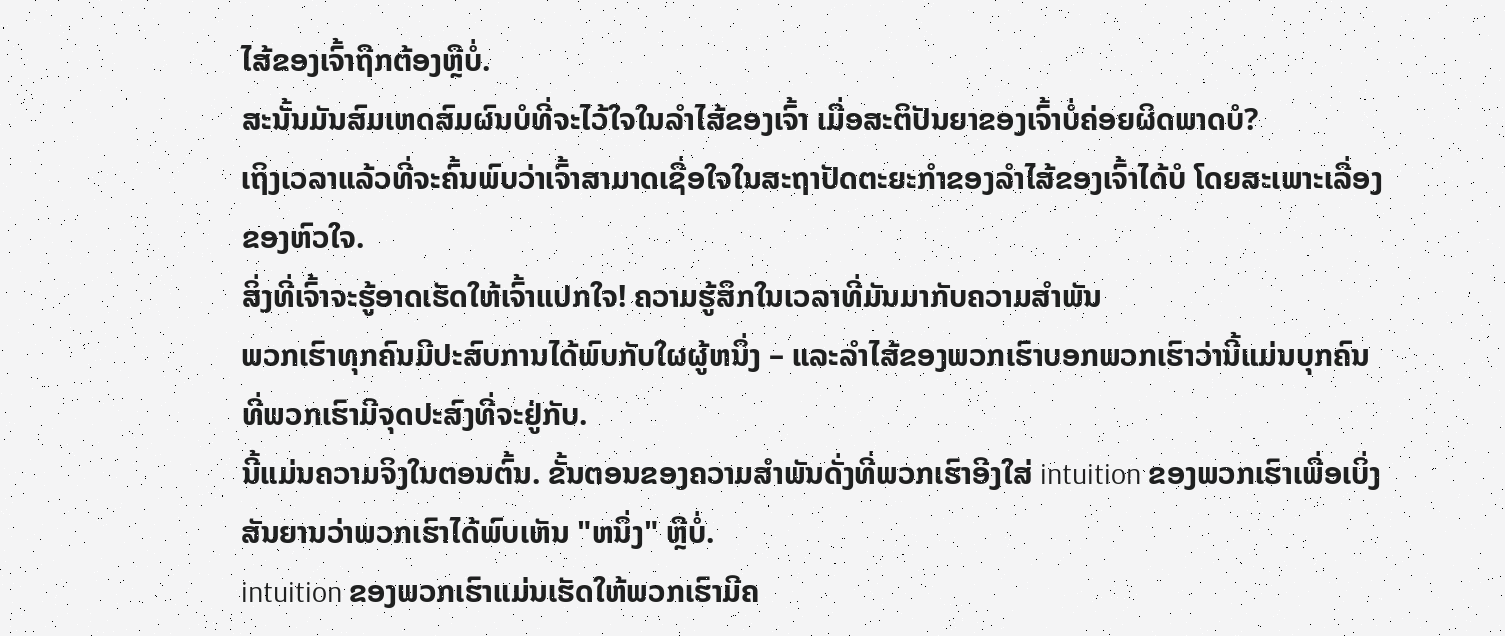ໄສ້ຂອງເຈົ້າຖືກຕ້ອງຫຼືບໍ່.
ສະນັ້ນມັນສົມເຫດສົມຜົນບໍທີ່ຈະໄວ້ໃຈໃນລຳໄສ້ຂອງເຈົ້າ ເມື່ອສະຕິປັນຍາຂອງເຈົ້າບໍ່ຄ່ອຍຜິດພາດບໍ?
ເຖິງເວລາແລ້ວທີ່ຈະຄົ້ນພົບວ່າເຈົ້າສາມາດເຊື່ອໃຈໃນສະຖາປັດຕະຍະກຳຂອງລໍາໄສ້ຂອງເຈົ້າໄດ້ບໍ ໂດຍສະເພາະເລື່ອງຂອງຫົວໃຈ.
ສິ່ງທີ່ເຈົ້າຈະຮູ້ອາດເຮັດໃຫ້ເຈົ້າແປກໃຈ! ຄວາມຮູ້ສຶກໃນເວລາທີ່ມັນມາກັບຄວາມສໍາພັນ
ພວກເຮົາທຸກຄົນມີປະສົບການໄດ້ພົບກັບໃຜຜູ້ຫນຶ່ງ – ແລະລໍາໄສ້ຂອງພວກເຮົາບອກພວກເຮົາວ່ານີ້ແມ່ນບຸກຄົນທີ່ພວກເຮົາມີຈຸດປະສົງທີ່ຈະຢູ່ກັບ.
ນີ້ແມ່ນຄວາມຈິງໃນຕອນຕົ້ນ. ຂັ້ນຕອນຂອງຄວາມສໍາພັນດັ່ງທີ່ພວກເຮົາອີງໃສ່ intuition ຂອງພວກເຮົາເພື່ອເບິ່ງສັນຍານວ່າພວກເຮົາໄດ້ພົບເຫັນ "ຫນຶ່ງ" ຫຼືບໍ່.
intuition ຂອງພວກເຮົາແມ່ນເຮັດໃຫ້ພວກເຮົາມີຄ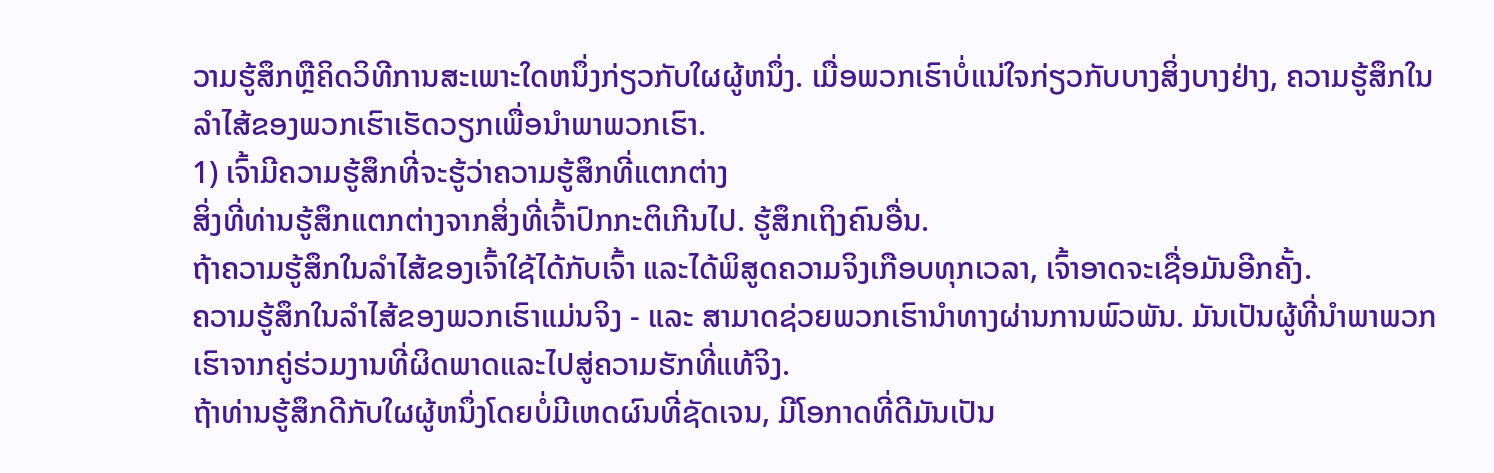ວາມຮູ້ສຶກຫຼືຄິດວິທີການສະເພາະໃດຫນຶ່ງກ່ຽວກັບໃຜຜູ້ຫນຶ່ງ. ເມື່ອພວກເຮົາບໍ່ແນ່ໃຈກ່ຽວກັບບາງສິ່ງບາງຢ່າງ, ຄວາມຮູ້ສຶກໃນລໍາໄສ້ຂອງພວກເຮົາເຮັດວຽກເພື່ອນໍາພາພວກເຮົາ.
1) ເຈົ້າມີຄວາມຮູ້ສຶກທີ່ຈະຮູ້ວ່າຄວາມຮູ້ສຶກທີ່ແຕກຕ່າງ
ສິ່ງທີ່ທ່ານຮູ້ສຶກແຕກຕ່າງຈາກສິ່ງທີ່ເຈົ້າປົກກະຕິເກີນໄປ. ຮູ້ສຶກເຖິງຄົນອື່ນ.
ຖ້າຄວາມຮູ້ສຶກໃນລໍາໄສ້ຂອງເຈົ້າໃຊ້ໄດ້ກັບເຈົ້າ ແລະໄດ້ພິສູດຄວາມຈິງເກືອບທຸກເວລາ, ເຈົ້າອາດຈະເຊື່ອມັນອີກຄັ້ງ.
ຄວາມຮູ້ສຶກໃນລໍາໄສ້ຂອງພວກເຮົາແມ່ນຈິງ - ແລະ ສາມາດຊ່ວຍພວກເຮົານໍາທາງຜ່ານການພົວພັນ. ມັນເປັນຜູ້ທີ່ນໍາພາພວກເຮົາຈາກຄູ່ຮ່ວມງານທີ່ຜິດພາດແລະໄປສູ່ຄວາມຮັກທີ່ແທ້ຈິງ.
ຖ້າທ່ານຮູ້ສຶກດີກັບໃຜຜູ້ຫນຶ່ງໂດຍບໍ່ມີເຫດຜົນທີ່ຊັດເຈນ, ມີໂອກາດທີ່ດີມັນເປັນ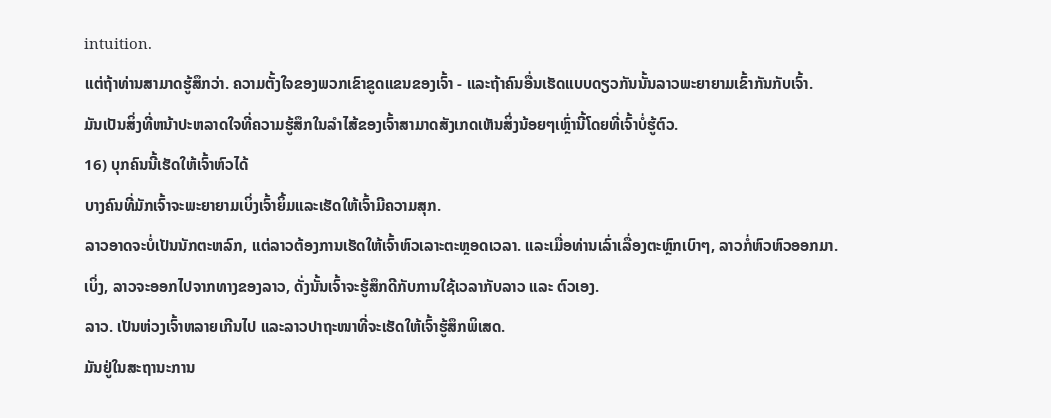intuition.
ແຕ່ຖ້າທ່ານສາມາດຮູ້ສຶກວ່າ. ຄວາມຕັ້ງໃຈຂອງພວກເຂົາຂູດແຂນຂອງເຈົ້າ - ແລະຖ້າຄົນອື່ນເຮັດແບບດຽວກັນນັ້ນລາວພະຍາຍາມເຂົ້າກັນກັບເຈົ້າ.
ມັນເປັນສິ່ງທີ່ຫນ້າປະຫລາດໃຈທີ່ຄວາມຮູ້ສຶກໃນລໍາໄສ້ຂອງເຈົ້າສາມາດສັງເກດເຫັນສິ່ງນ້ອຍໆເຫຼົ່ານີ້ໂດຍທີ່ເຈົ້າບໍ່ຮູ້ຕົວ.
16) ບຸກຄົນນີ້ເຮັດໃຫ້ເຈົ້າຫົວໄດ້
ບາງຄົນທີ່ມັກເຈົ້າຈະພະຍາຍາມເບິ່ງເຈົ້າຍິ້ມແລະເຮັດໃຫ້ເຈົ້າມີຄວາມສຸກ.
ລາວອາດຈະບໍ່ເປັນນັກຕະຫລົກ, ແຕ່ລາວຕ້ອງການເຮັດໃຫ້ເຈົ້າຫົວເລາະຕະຫຼອດເວລາ. ແລະເມື່ອທ່ານເລົ່າເລື່ອງຕະຫຼົກເບົາໆ, ລາວກໍ່ຫົວຫົວອອກມາ.
ເບິ່ງ, ລາວຈະອອກໄປຈາກທາງຂອງລາວ, ດັ່ງນັ້ນເຈົ້າຈະຮູ້ສຶກດີກັບການໃຊ້ເວລາກັບລາວ ແລະ ຕົວເອງ.
ລາວ. ເປັນຫ່ວງເຈົ້າຫລາຍເກີນໄປ ແລະລາວປາຖະໜາທີ່ຈະເຮັດໃຫ້ເຈົ້າຮູ້ສຶກພິເສດ.
ມັນຢູ່ໃນສະຖານະການ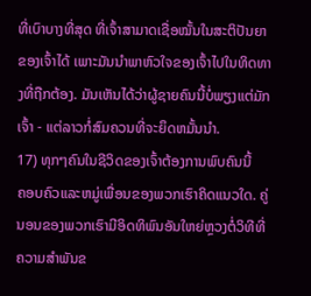ທີ່ເບົາບາງທີ່ສຸດ ທີ່ເຈົ້າສາມາດເຊື່ອໝັ້ນໃນສະຕິປັນຍາຂອງເຈົ້າໄດ້ ເພາະມັນນຳພາຫົວໃຈຂອງເຈົ້າໄປໃນທິດທາງທີ່ຖືກຕ້ອງ. ມັນເຫັນໄດ້ວ່າຜູ້ຊາຍຄົນນີ້ບໍ່ພຽງແຕ່ມັກເຈົ້າ - ແຕ່ລາວກໍ່ສົມຄວນທີ່ຈະຍຶດຫມັ້ນນໍາ.
17) ທຸກໆຄົນໃນຊີວິດຂອງເຈົ້າຕ້ອງການພົບຄົນນີ້
ຄອບຄົວແລະຫມູ່ເພື່ອນຂອງພວກເຮົາຄິດແນວໃດ. ຄູ່ນອນຂອງພວກເຮົາມີອິດທິພົນອັນໃຫຍ່ຫຼວງຕໍ່ວິທີທີ່ຄວາມສຳພັນຂ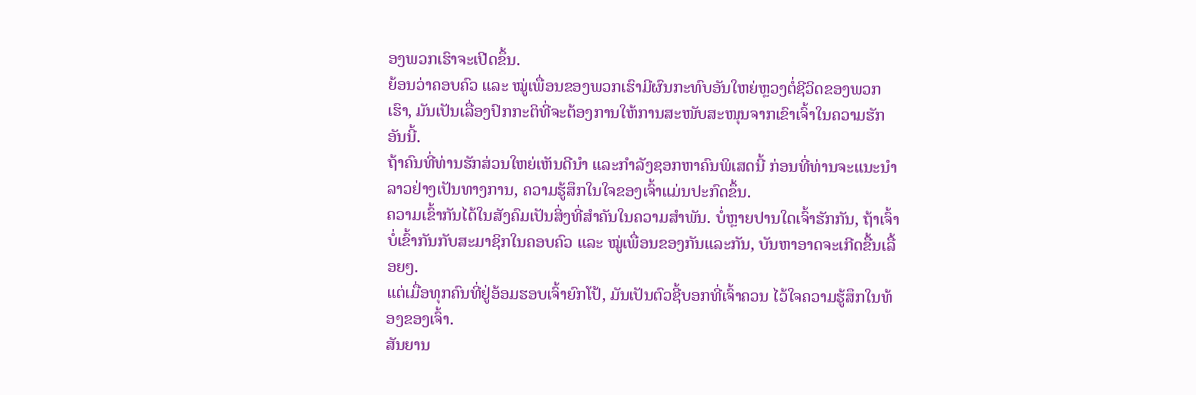ອງພວກເຮົາຈະເປີດຂຶ້ນ.
ຍ້ອນວ່າຄອບຄົວ ແລະ ໝູ່ເພື່ອນຂອງພວກເຮົາມີຜົນກະທົບອັນໃຫຍ່ຫຼວງຕໍ່ຊີວິດຂອງພວກເຮົາ, ມັນເປັນເລື່ອງປົກກະຕິທີ່ຈະຕ້ອງການໃຫ້ການສະໜັບສະໜຸນຈາກເຂົາເຈົ້າໃນຄວາມຮັກອັນນີ້.
ຖ້າຄົນທີ່ທ່ານຮັກສ່ວນໃຫຍ່ເຫັນດີນຳ ແລະກຳລັງຊອກຫາຄົນພິເສດນີ້ ກ່ອນທີ່ທ່ານຈະແນະນຳລາວຢ່າງເປັນທາງການ, ຄວາມຮູ້ສຶກໃນໃຈຂອງເຈົ້າແມ່ນປະກົດຂຶ້ນ.
ຄວາມເຂົ້າກັນໄດ້ໃນສັງຄົມເປັນສິ່ງທີ່ສຳຄັນໃນຄວາມສຳພັນ. ບໍ່ຫຼາຍປານໃດເຈົ້າຮັກກັນ, ຖ້າເຈົ້າບໍ່ເຂົ້າກັນກັບສະມາຊິກໃນຄອບຄົວ ແລະ ໝູ່ເພື່ອນຂອງກັນແລະກັນ, ບັນຫາອາດຈະເກີດຂື້ນເລື້ອຍໆ.
ແຕ່ເມື່ອທຸກຄົນທີ່ຢູ່ອ້ອມຮອບເຈົ້າຍົກໂປ້, ມັນເປັນຕົວຊີ້ບອກທີ່ເຈົ້າຄວນ ໄວ້ໃຈຄວາມຮູ້ສຶກໃນທ້ອງຂອງເຈົ້າ.
ສັນຍານ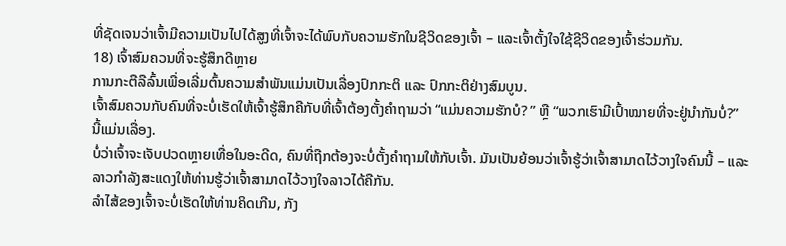ທີ່ຊັດເຈນວ່າເຈົ້າມີຄວາມເປັນໄປໄດ້ສູງທີ່ເຈົ້າຈະໄດ້ພົບກັບຄວາມຮັກໃນຊີວິດຂອງເຈົ້າ – ແລະເຈົ້າຕັ້ງໃຈໃຊ້ຊີວິດຂອງເຈົ້າຮ່ວມກັນ.
18) ເຈົ້າສົມຄວນທີ່ຈະຮູ້ສຶກດີຫຼາຍ
ການກະຕືລືລົ້ນເພື່ອເລີ່ມຕົ້ນຄວາມສຳພັນແມ່ນເປັນເລື່ອງປົກກະຕິ ແລະ ປົກກະຕິຢ່າງສົມບູນ.
ເຈົ້າສົມຄວນກັບຄົນທີ່ຈະບໍ່ເຮັດໃຫ້ເຈົ້າຮູ້ສຶກຄືກັບທີ່ເຈົ້າຕ້ອງຕັ້ງຄຳຖາມວ່າ “ແມ່ນຄວາມຮັກບໍ? ” ຫຼື “ພວກເຮົາມີເປົ້າໝາຍທີ່ຈະຢູ່ນຳກັນບໍ່?”
ນີ້ແມ່ນເລື່ອງ.
ບໍ່ວ່າເຈົ້າຈະເຈັບປວດຫຼາຍເທື່ອໃນອະດີດ, ຄົນທີ່ຖືກຕ້ອງຈະບໍ່ຕັ້ງຄຳຖາມໃຫ້ກັບເຈົ້າ. ມັນເປັນຍ້ອນວ່າເຈົ້າຮູ້ວ່າເຈົ້າສາມາດໄວ້ວາງໃຈຄົນນີ້ – ແລະລາວກໍາລັງສະແດງໃຫ້ທ່ານຮູ້ວ່າເຈົ້າສາມາດໄວ້ວາງໃຈລາວໄດ້ຄືກັນ.
ລໍາໄສ້ຂອງເຈົ້າຈະບໍ່ເຮັດໃຫ້ທ່ານຄິດເກີນ, ກັງ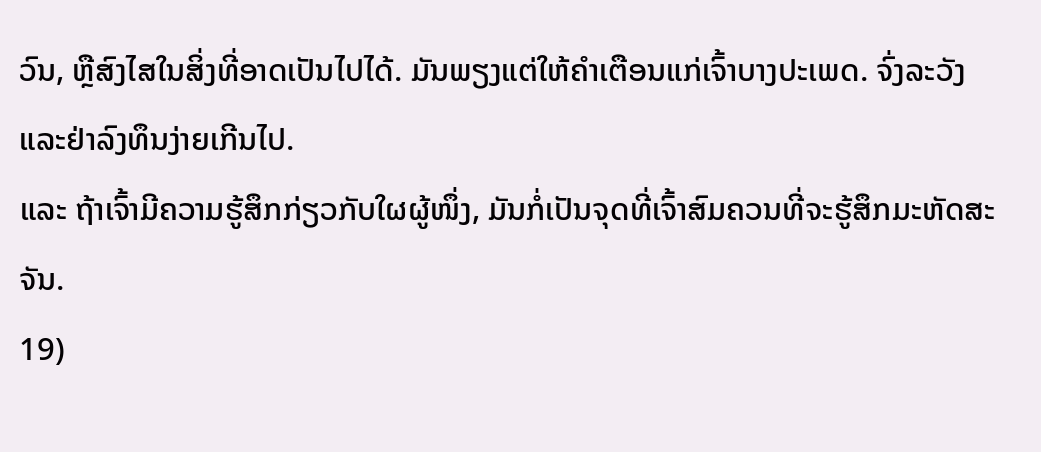ວົນ, ຫຼືສົງໄສໃນສິ່ງທີ່ອາດເປັນໄປໄດ້. ມັນພຽງແຕ່ໃຫ້ຄໍາເຕືອນແກ່ເຈົ້າບາງປະເພດ. ຈົ່ງລະວັງ ແລະຢ່າລົງທຶນງ່າຍເກີນໄປ.
ແລະ ຖ້າເຈົ້າມີຄວາມຮູ້ສຶກກ່ຽວກັບໃຜຜູ້ໜຶ່ງ, ມັນກໍ່ເປັນຈຸດທີ່ເຈົ້າສົມຄວນທີ່ຈະຮູ້ສຶກມະຫັດສະຈັນ.
19)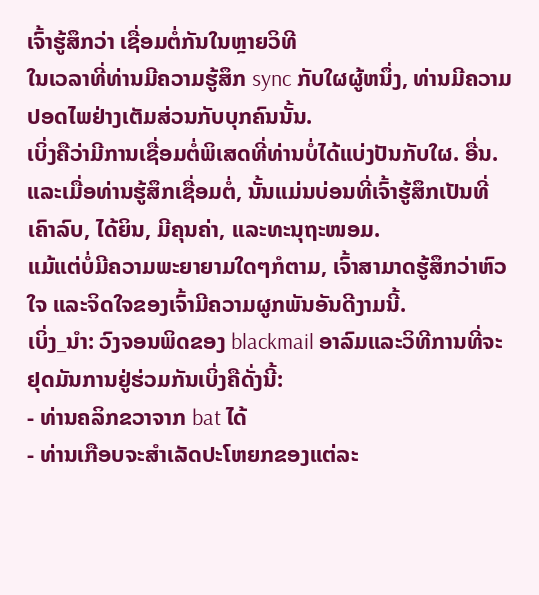ເຈົ້າຮູ້ສຶກວ່າ ເຊື່ອມຕໍ່ກັນໃນຫຼາຍວິທີ
ໃນເວລາທີ່ທ່ານມີຄວາມຮູ້ສຶກ sync ກັບໃຜຜູ້ຫນຶ່ງ, ທ່ານມີຄວາມປອດໄພຢ່າງເຕັມສ່ວນກັບບຸກຄົນນັ້ນ.
ເບິ່ງຄືວ່າມີການເຊື່ອມຕໍ່ພິເສດທີ່ທ່ານບໍ່ໄດ້ແບ່ງປັນກັບໃຜ. ອື່ນ. ແລະເມື່ອທ່ານຮູ້ສຶກເຊື່ອມຕໍ່, ນັ້ນແມ່ນບ່ອນທີ່ເຈົ້າຮູ້ສຶກເປັນທີ່ເຄົາລົບ, ໄດ້ຍິນ, ມີຄຸນຄ່າ, ແລະທະນຸຖະໜອມ.
ແມ້ແຕ່ບໍ່ມີຄວາມພະຍາຍາມໃດໆກໍຕາມ, ເຈົ້າສາມາດຮູ້ສຶກວ່າຫົວໃຈ ແລະຈິດໃຈຂອງເຈົ້າມີຄວາມຜູກພັນອັນດີງາມນີ້.
ເບິ່ງ_ນຳ: ວົງຈອນພິດຂອງ blackmail ອາລົມແລະວິທີການທີ່ຈະຢຸດມັນການຢູ່ຮ່ວມກັນເບິ່ງຄືດັ່ງນີ້:
- ທ່ານຄລິກຂວາຈາກ bat ໄດ້
- ທ່ານເກືອບຈະສໍາເລັດປະໂຫຍກຂອງແຕ່ລະ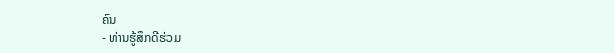ຄົນ
- ທ່ານຮູ້ສຶກດີຮ່ວມ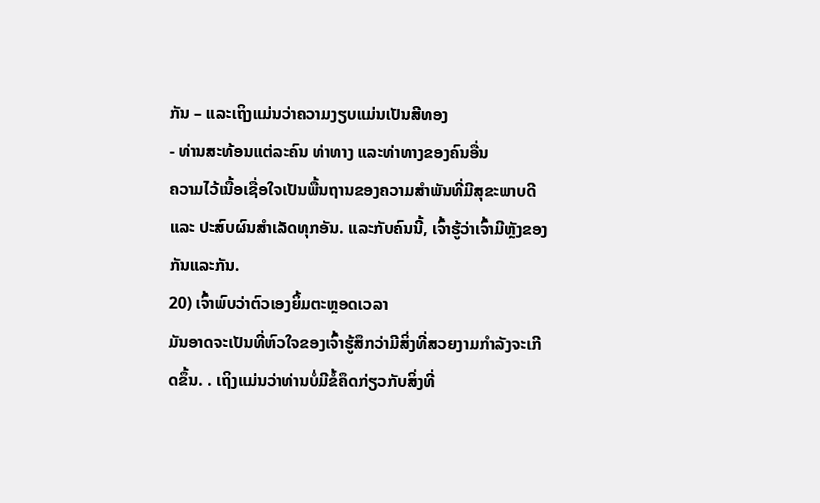ກັນ – ແລະເຖິງແມ່ນວ່າຄວາມງຽບແມ່ນເປັນສີທອງ
- ທ່ານສະທ້ອນແຕ່ລະຄົນ ທ່າທາງ ແລະທ່າທາງຂອງຄົນອື່ນ
ຄວາມໄວ້ເນື້ອເຊື່ອໃຈເປັນພື້ນຖານຂອງຄວາມສຳພັນທີ່ມີສຸຂະພາບດີ ແລະ ປະສົບຜົນສຳເລັດທຸກອັນ. ແລະກັບຄົນນີ້, ເຈົ້າຮູ້ວ່າເຈົ້າມີຫຼັງຂອງກັນແລະກັນ.
20) ເຈົ້າພົບວ່າຕົວເອງຍິ້ມຕະຫຼອດເວລາ
ມັນອາດຈະເປັນທີ່ຫົວໃຈຂອງເຈົ້າຮູ້ສຶກວ່າມີສິ່ງທີ່ສວຍງາມກຳລັງຈະເກີດຂຶ້ນ. . ເຖິງແມ່ນວ່າທ່ານບໍ່ມີຂໍ້ຄຶດກ່ຽວກັບສິ່ງທີ່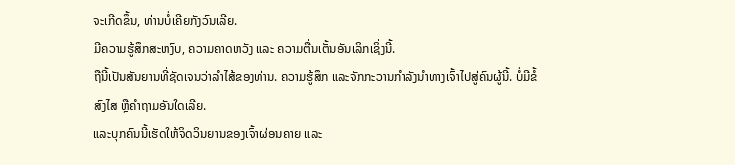ຈະເກີດຂຶ້ນ, ທ່ານບໍ່ເຄີຍກັງວົນເລີຍ.
ມີຄວາມຮູ້ສຶກສະຫງົບ, ຄວາມຄາດຫວັງ ແລະ ຄວາມຕື່ນເຕັ້ນອັນເລິກເຊິ່ງນີ້.
ຖືນີ້ເປັນສັນຍານທີ່ຊັດເຈນວ່າລໍາໄສ້ຂອງທ່ານ. ຄວາມຮູ້ສຶກ ແລະຈັກກະວານກຳລັງນຳທາງເຈົ້າໄປສູ່ຄົນຜູ້ນີ້. ບໍ່ມີຂໍ້ສົງໄສ ຫຼືຄຳຖາມອັນໃດເລີຍ.
ແລະບຸກຄົນນີ້ເຮັດໃຫ້ຈິດວິນຍານຂອງເຈົ້າຜ່ອນຄາຍ ແລະ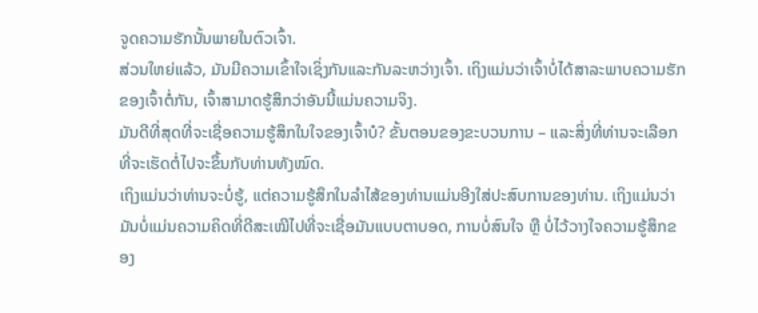ຈູດຄວາມຮັກນັ້ນພາຍໃນຕົວເຈົ້າ.
ສ່ວນໃຫຍ່ແລ້ວ, ມັນມີຄວາມເຂົ້າໃຈເຊິ່ງກັນແລະກັນລະຫວ່າງເຈົ້າ. ເຖິງແມ່ນວ່າເຈົ້າບໍ່ໄດ້ສາລະພາບຄວາມຮັກຂອງເຈົ້າຕໍ່ກັນ, ເຈົ້າສາມາດຮູ້ສຶກວ່າອັນນີ້ແມ່ນຄວາມຈິງ.
ມັນດີທີ່ສຸດທີ່ຈະເຊື່ອຄວາມຮູ້ສຶກໃນໃຈຂອງເຈົ້າບໍ? ຂັ້ນຕອນຂອງຂະບວນການ – ແລະສິ່ງທີ່ທ່ານຈະເລືອກທີ່ຈະເຮັດຕໍ່ໄປຈະຂຶ້ນກັບທ່ານທັງໝົດ.
ເຖິງແມ່ນວ່າທ່ານຈະບໍ່ຮູ້, ແຕ່ຄວາມຮູ້ສຶກໃນລໍາໄສ້ຂອງທ່ານແມ່ນອີງໃສ່ປະສົບການຂອງທ່ານ. ເຖິງແມ່ນວ່າມັນບໍ່ແມ່ນຄວາມຄິດທີ່ດີສະເໝີໄປທີ່ຈະເຊື່ອມັນແບບຕາບອດ, ການບໍ່ສົນໃຈ ຫຼື ບໍ່ໄວ້ວາງໃຈຄວາມຮູ້ສຶກຂອງ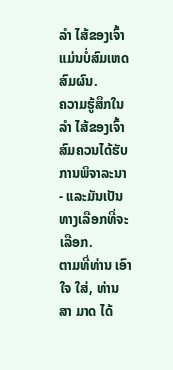ລຳ ໄສ້ຂອງເຈົ້າແມ່ນບໍ່ສົມເຫດສົມຜົນ.
ຄວາມຮູ້ສຶກໃນ ລຳ ໄສ້ຂອງເຈົ້າສົມຄວນໄດ້ຮັບການພິຈາລະນາ - ແລະມັນເປັນທາງເລືອກທີ່ຈະເລືອກ.
ຕາມທີ່ທ່ານ ເອົາ ໃຈ ໃສ່, ທ່ານ ສາ ມາດ ໄດ້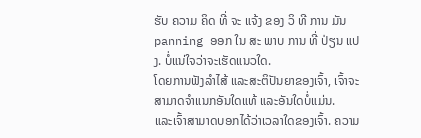ຮັບ ຄວາມ ຄິດ ທີ່ ຈະ ແຈ້ງ ຂອງ ວິ ທີ ການ ມັນ panning ອອກ ໃນ ສະ ພາບ ການ ທີ່ ປ່ຽນ ແປງ. ບໍ່ແນ່ໃຈວ່າຈະເຮັດແນວໃດ.
ໂດຍການຟັງລໍາໄສ້ ແລະສະຕິປັນຍາຂອງເຈົ້າ, ເຈົ້າຈະສາມາດຈໍາແນກອັນໃດແທ້ ແລະອັນໃດບໍ່ແມ່ນ.
ແລະເຈົ້າສາມາດບອກໄດ້ວ່າເວລາໃດຂອງເຈົ້າ. ຄວາມ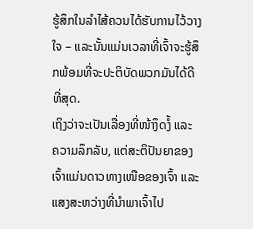ຮູ້ສຶກໃນລໍາໄສ້ຄວນໄດ້ຮັບການໄວ້ວາງໃຈ – ແລະນັ້ນແມ່ນເວລາທີ່ເຈົ້າຈະຮູ້ສຶກພ້ອມທີ່ຈະປະຕິບັດພວກມັນໄດ້ດີທີ່ສຸດ.
ເຖິງວ່າຈະເປັນເລື່ອງທີ່ໜ້າງຶດງໍ້ ແລະ ຄວາມລຶກລັບ, ແຕ່ສະຕິປັນຍາຂອງເຈົ້າແມ່ນດາວທາງເໜືອຂອງເຈົ້າ ແລະ ແສງສະຫວ່າງທີ່ນຳພາເຈົ້າໄປ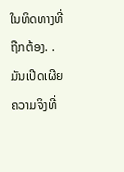ໃນທິດທາງທີ່ຖືກຕ້ອງ. .
ມັນເປີດເຜີຍຄວາມຈິງທີ່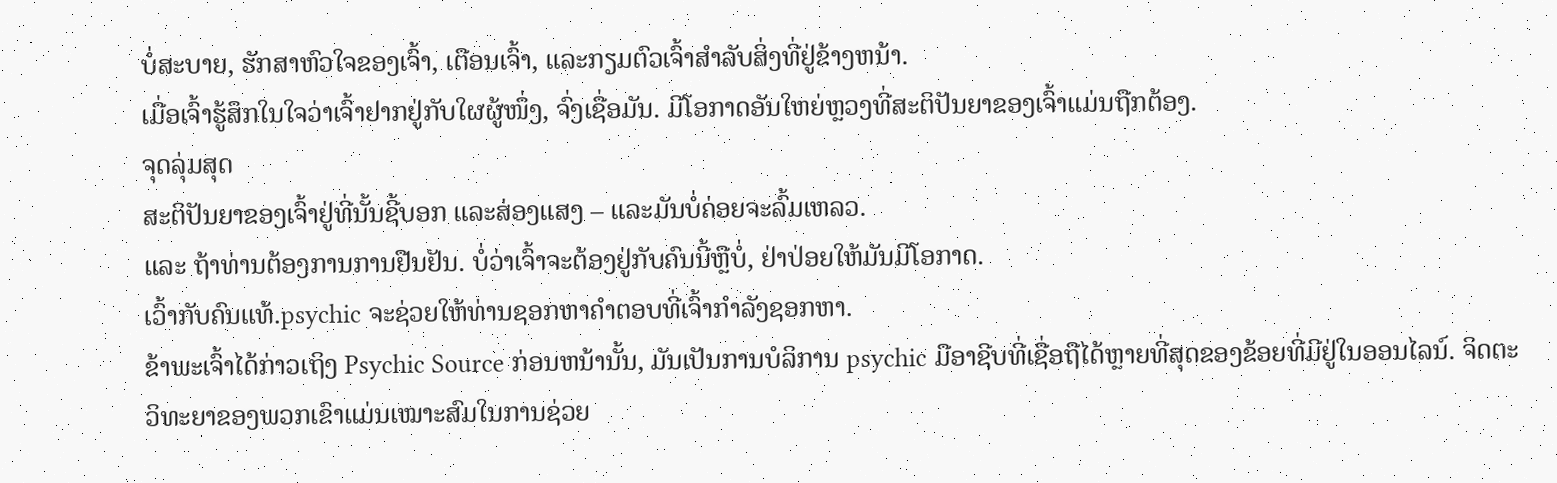ບໍ່ສະບາຍ, ຮັກສາຫົວໃຈຂອງເຈົ້າ, ເຕືອນເຈົ້າ, ແລະກຽມຕົວເຈົ້າສໍາລັບສິ່ງທີ່ຢູ່ຂ້າງຫນ້າ.
ເມື່ອເຈົ້າຮູ້ສຶກໃນໃຈວ່າເຈົ້າຢາກຢູ່ກັບໃຜຜູ້ໜຶ່ງ, ຈົ່ງເຊື່ອມັນ. ມີໂອກາດອັນໃຫຍ່ຫຼວງທີ່ສະຕິປັນຍາຂອງເຈົ້າແມ່ນຖືກຕ້ອງ.
ຈຸດລຸ່ມສຸດ
ສະຕິປັນຍາຂອງເຈົ້າຢູ່ທີ່ນັ້ນຊີ້ບອກ ແລະສ່ອງແສງ – ແລະມັນບໍ່ຄ່ອຍຈະລົ້ມເຫລວ.
ແລະ ຖ້າທ່ານຕ້ອງການການຢືນຢັນ. ບໍ່ວ່າເຈົ້າຈະຕ້ອງຢູ່ກັບຄົນນີ້ຫຼືບໍ່, ຢ່າປ່ອຍໃຫ້ມັນມີໂອກາດ.
ເວົ້າກັບຄົນແທ້.psychic ຈະຊ່ວຍໃຫ້ທ່ານຊອກຫາຄໍາຕອບທີ່ເຈົ້າກໍາລັງຊອກຫາ.
ຂ້າພະເຈົ້າໄດ້ກ່າວເຖິງ Psychic Source ກ່ອນຫນ້ານັ້ນ, ມັນເປັນການບໍລິການ psychic ມືອາຊີບທີ່ເຊື່ອຖືໄດ້ຫຼາຍທີ່ສຸດຂອງຂ້ອຍທີ່ມີຢູ່ໃນອອນໄລນ໌. ຈິດຕະວິທະຍາຂອງພວກເຂົາແມ່ນເໝາະສົມໃນການຊ່ວຍ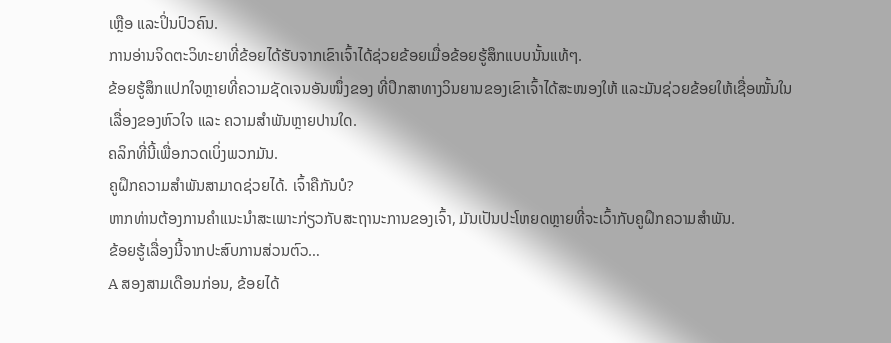ເຫຼືອ ແລະປິ່ນປົວຄົນ.
ການອ່ານຈິດຕະວິທະຍາທີ່ຂ້ອຍໄດ້ຮັບຈາກເຂົາເຈົ້າໄດ້ຊ່ວຍຂ້ອຍເມື່ອຂ້ອຍຮູ້ສຶກແບບນັ້ນແທ້ໆ.
ຂ້ອຍຮູ້ສຶກແປກໃຈຫຼາຍທີ່ຄວາມຊັດເຈນອັນໜຶ່ງຂອງ ທີ່ປຶກສາທາງວິນຍານຂອງເຂົາເຈົ້າໄດ້ສະໜອງໃຫ້ ແລະມັນຊ່ວຍຂ້ອຍໃຫ້ເຊື່ອໝັ້ນໃນເລື່ອງຂອງຫົວໃຈ ແລະ ຄວາມສຳພັນຫຼາຍປານໃດ.
ຄລິກທີ່ນີ້ເພື່ອກວດເບິ່ງພວກມັນ.
ຄູຝຶກຄວາມສຳພັນສາມາດຊ່ວຍໄດ້. ເຈົ້າຄືກັນບໍ?
ຫາກທ່ານຕ້ອງການຄຳແນະນຳສະເພາະກ່ຽວກັບສະຖານະການຂອງເຈົ້າ, ມັນເປັນປະໂຫຍດຫຼາຍທີ່ຈະເວົ້າກັບຄູຝຶກຄວາມສຳພັນ.
ຂ້ອຍຮູ້ເລື່ອງນີ້ຈາກປະສົບການສ່ວນຕົວ…
A ສອງສາມເດືອນກ່ອນ, ຂ້ອຍໄດ້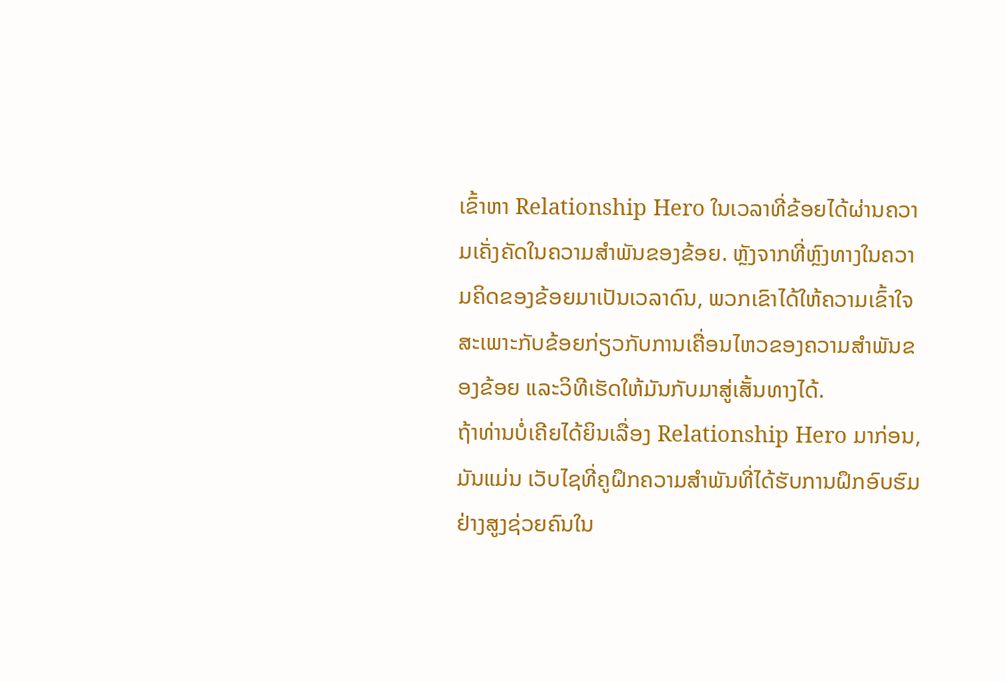ເຂົ້າຫາ Relationship Hero ໃນເວລາທີ່ຂ້ອຍໄດ້ຜ່ານຄວາມເຄັ່ງຄັດໃນຄວາມສໍາພັນຂອງຂ້ອຍ. ຫຼັງຈາກທີ່ຫຼົງທາງໃນຄວາມຄິດຂອງຂ້ອຍມາເປັນເວລາດົນ, ພວກເຂົາໄດ້ໃຫ້ຄວາມເຂົ້າໃຈສະເພາະກັບຂ້ອຍກ່ຽວກັບການເຄື່ອນໄຫວຂອງຄວາມສຳພັນຂອງຂ້ອຍ ແລະວິທີເຮັດໃຫ້ມັນກັບມາສູ່ເສັ້ນທາງໄດ້.
ຖ້າທ່ານບໍ່ເຄີຍໄດ້ຍິນເລື່ອງ Relationship Hero ມາກ່ອນ, ມັນແມ່ນ ເວັບໄຊທີ່ຄູຝຶກຄວາມສຳພັນທີ່ໄດ້ຮັບການຝຶກອົບຮົມຢ່າງສູງຊ່ວຍຄົນໃນ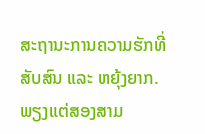ສະຖານະການຄວາມຮັກທີ່ສັບສົນ ແລະ ຫຍຸ້ງຍາກ.
ພຽງແຕ່ສອງສາມ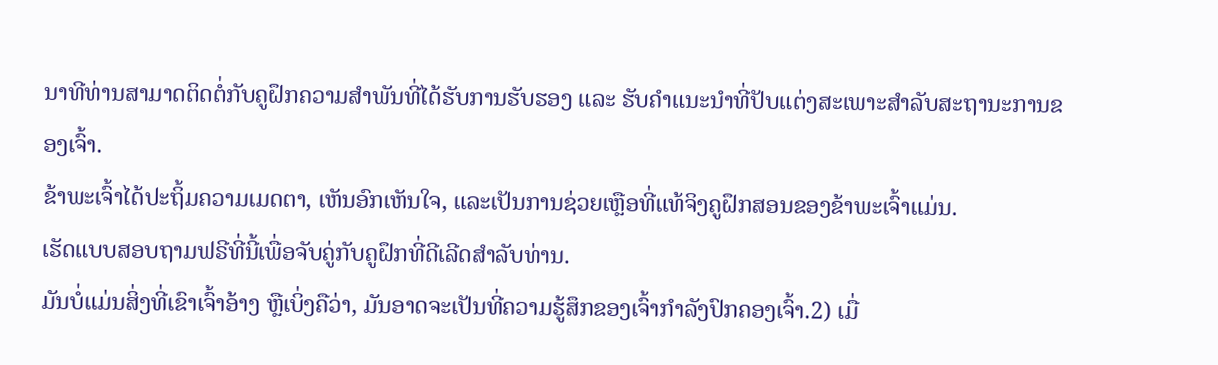ນາທີທ່ານສາມາດຕິດຕໍ່ກັບຄູຝຶກຄວາມສຳພັນທີ່ໄດ້ຮັບການຮັບຮອງ ແລະ ຮັບຄຳແນະນຳທີ່ປັບແຕ່ງສະເພາະສຳລັບສະຖານະການຂອງເຈົ້າ.
ຂ້າພະເຈົ້າໄດ້ປະຖິ້ມຄວາມເມດຕາ, ເຫັນອົກເຫັນໃຈ, ແລະເປັນການຊ່ວຍເຫຼືອທີ່ແທ້ຈິງຄູຝຶກສອນຂອງຂ້າພະເຈົ້າແມ່ນ.
ເຮັດແບບສອບຖາມຟຣີທີ່ນີ້ເພື່ອຈັບຄູ່ກັບຄູຝຶກທີ່ດີເລີດສໍາລັບທ່ານ.
ມັນບໍ່ແມ່ນສິ່ງທີ່ເຂົາເຈົ້າອ້າງ ຫຼືເບິ່ງຄືວ່າ, ມັນອາດຈະເປັນທີ່ຄວາມຮູ້ສຶກຂອງເຈົ້າກໍາລັງປົກຄອງເຈົ້າ.2) ເມື່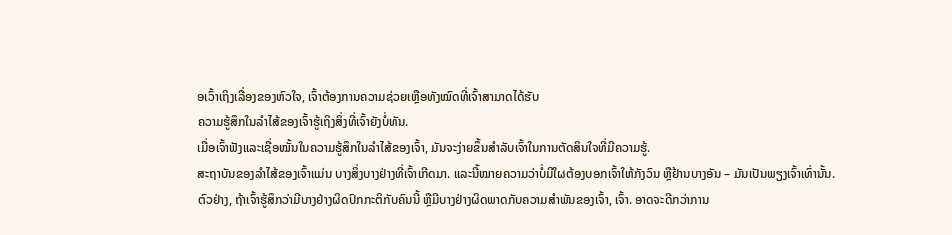ອເວົ້າເຖິງເລື່ອງຂອງຫົວໃຈ, ເຈົ້າຕ້ອງການຄວາມຊ່ວຍເຫຼືອທັງໝົດທີ່ເຈົ້າສາມາດໄດ້ຮັບ
ຄວາມຮູ້ສຶກໃນລຳໄສ້ຂອງເຈົ້າຮູ້ເຖິງສິ່ງທີ່ເຈົ້າຍັງບໍ່ທັນ.
ເມື່ອເຈົ້າຟັງແລະເຊື່ອໝັ້ນໃນຄວາມຮູ້ສຶກໃນລໍາໄສ້ຂອງເຈົ້າ, ມັນຈະງ່າຍຂຶ້ນສຳລັບເຈົ້າໃນການຕັດສິນໃຈທີ່ມີຄວາມຮູ້.
ສະຖາບັນຂອງລໍາໄສ້ຂອງເຈົ້າແມ່ນ ບາງສິ່ງບາງຢ່າງທີ່ເຈົ້າເກີດມາ. ແລະນີ້ໝາຍຄວາມວ່າບໍ່ມີໃຜຕ້ອງບອກເຈົ້າໃຫ້ກັງວົນ ຫຼືຢ້ານບາງອັນ – ມັນເປັນພຽງເຈົ້າເທົ່ານັ້ນ.
ຕົວຢ່າງ, ຖ້າເຈົ້າຮູ້ສຶກວ່າມີບາງຢ່າງຜິດປົກກະຕິກັບຄົນນີ້ ຫຼືມີບາງຢ່າງຜິດພາດກັບຄວາມສຳພັນຂອງເຈົ້າ, ເຈົ້າ. ອາດຈະດີກວ່າການ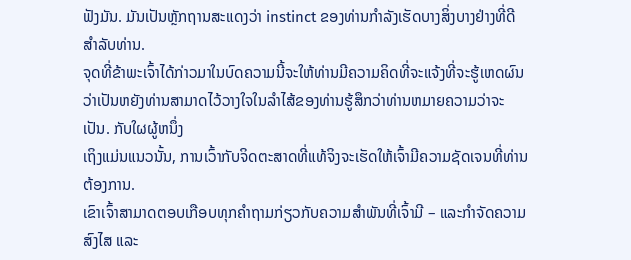ຟັງມັນ. ມັນເປັນຫຼັກຖານສະແດງວ່າ instinct ຂອງທ່ານກໍາລັງເຮັດບາງສິ່ງບາງຢ່າງທີ່ດີສໍາລັບທ່ານ.
ຈຸດທີ່ຂ້າພະເຈົ້າໄດ້ກ່າວມາໃນບົດຄວາມນີ້ຈະໃຫ້ທ່ານມີຄວາມຄິດທີ່ຈະແຈ້ງທີ່ຈະຮູ້ເຫດຜົນວ່າເປັນຫຍັງທ່ານສາມາດໄວ້ວາງໃຈໃນລໍາໄສ້ຂອງທ່ານຮູ້ສຶກວ່າທ່ານຫມາຍຄວາມວ່າຈະເປັນ. ກັບໃຜຜູ້ຫນຶ່ງ
ເຖິງແມ່ນແນວນັ້ນ, ການເວົ້າກັບຈິດຕະສາດທີ່ແທ້ຈິງຈະເຮັດໃຫ້ເຈົ້າມີຄວາມຊັດເຈນທີ່ທ່ານຕ້ອງການ.
ເຂົາເຈົ້າສາມາດຕອບເກືອບທຸກຄໍາຖາມກ່ຽວກັບຄວາມສໍາພັນທີ່ເຈົ້າມີ – ແລະກໍາຈັດຄວາມສົງໄສ ແລະ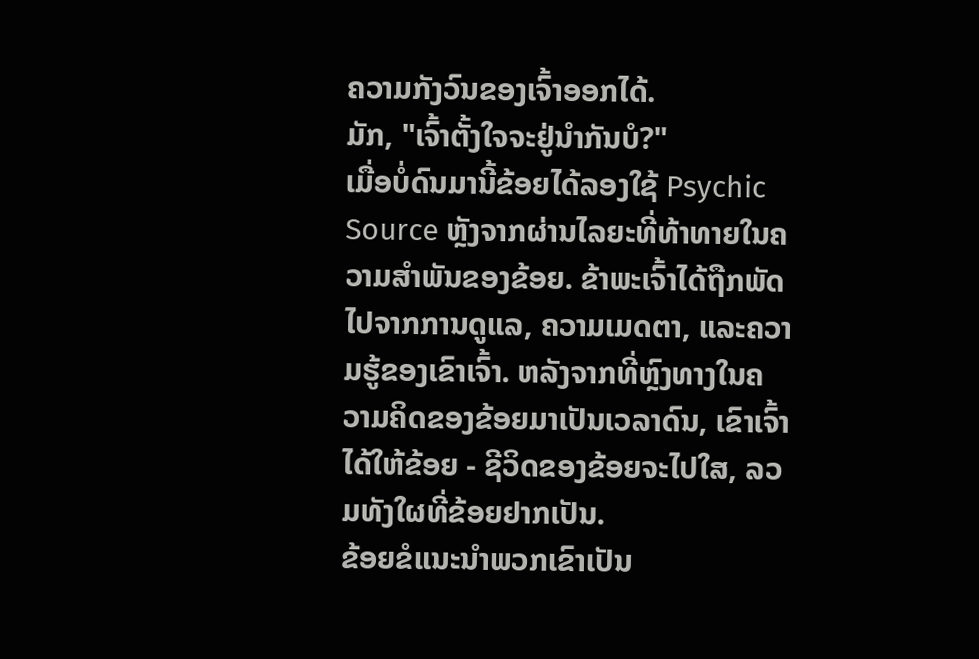ຄວາມກັງວົນຂອງເຈົ້າອອກໄດ້.
ມັກ, "ເຈົ້າຕັ້ງໃຈຈະຢູ່ນຳກັນບໍ?"
ເມື່ອບໍ່ດົນມານີ້ຂ້ອຍໄດ້ລອງໃຊ້ Psychic Source ຫຼັງຈາກຜ່ານໄລຍະທີ່ທ້າທາຍໃນຄວາມສຳພັນຂອງຂ້ອຍ. ຂ້າພະເຈົ້າໄດ້ຖືກພັດໄປຈາກການດູແລ, ຄວາມເມດຕາ, ແລະຄວາມຮູ້ຂອງເຂົາເຈົ້າ. ຫລັງຈາກທີ່ຫຼົງທາງໃນຄວາມຄິດຂອງຂ້ອຍມາເປັນເວລາດົນ, ເຂົາເຈົ້າໄດ້ໃຫ້ຂ້ອຍ - ຊີວິດຂອງຂ້ອຍຈະໄປໃສ, ລວມທັງໃຜທີ່ຂ້ອຍຢາກເປັນ.
ຂ້ອຍຂໍແນະນຳພວກເຂົາເປັນ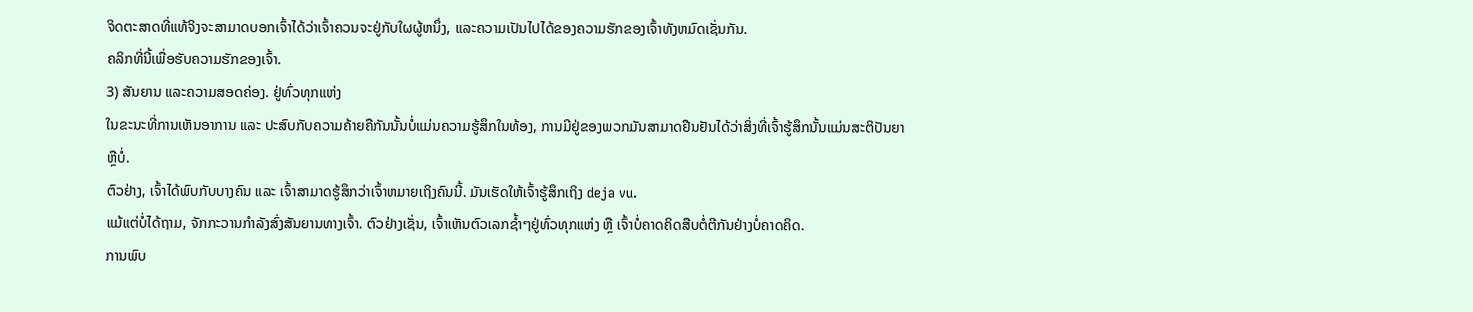ຈິດຕະສາດທີ່ແທ້ຈິງຈະສາມາດບອກເຈົ້າໄດ້ວ່າເຈົ້າຄວນຈະຢູ່ກັບໃຜຜູ້ຫນຶ່ງ, ແລະຄວາມເປັນໄປໄດ້ຂອງຄວາມຮັກຂອງເຈົ້າທັງຫມົດເຊັ່ນກັນ.
ຄລິກທີ່ນີ້ເພື່ອຮັບຄວາມຮັກຂອງເຈົ້າ.
3) ສັນຍານ ແລະຄວາມສອດຄ່ອງ. ຢູ່ທົ່ວທຸກແຫ່ງ
ໃນຂະນະທີ່ການເຫັນອາການ ແລະ ປະສົບກັບຄວາມຄ້າຍຄືກັນນັ້ນບໍ່ແມ່ນຄວາມຮູ້ສຶກໃນທ້ອງ, ການມີຢູ່ຂອງພວກມັນສາມາດຢືນຢັນໄດ້ວ່າສິ່ງທີ່ເຈົ້າຮູ້ສຶກນັ້ນແມ່ນສະຕິປັນຍາຫຼືບໍ່.
ຕົວຢ່າງ, ເຈົ້າໄດ້ພົບກັບບາງຄົນ ແລະ ເຈົ້າສາມາດຮູ້ສຶກວ່າເຈົ້າຫມາຍເຖິງຄົນນີ້. ມັນເຮັດໃຫ້ເຈົ້າຮູ້ສຶກເຖິງ deja vu.
ແມ້ແຕ່ບໍ່ໄດ້ຖາມ, ຈັກກະວານກຳລັງສົ່ງສັນຍານທາງເຈົ້າ. ຕົວຢ່າງເຊັ່ນ, ເຈົ້າເຫັນຕົວເລກຊ້ຳໆຢູ່ທົ່ວທຸກແຫ່ງ ຫຼື ເຈົ້າບໍ່ຄາດຄິດສືບຕໍ່ຕີກັນຢ່າງບໍ່ຄາດຄິດ.
ການພົບ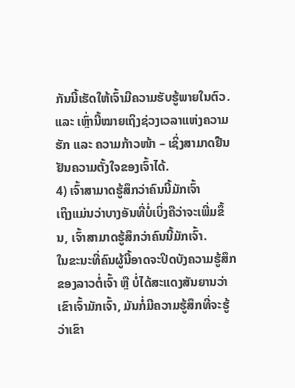ກັນນີ້ເຮັດໃຫ້ເຈົ້າມີຄວາມຮັບຮູ້ພາຍໃນຕົວ.
ແລະ ເຫຼົ່ານີ້ໝາຍເຖິງຊ່ວງເວລາແຫ່ງຄວາມຮັກ ແລະ ຄວາມກ້າວໜ້າ – ເຊິ່ງສາມາດຢືນຢັນຄວາມຕັ້ງໃຈຂອງເຈົ້າໄດ້.
4) ເຈົ້າສາມາດຮູ້ສຶກວ່າຄົນນີ້ມັກເຈົ້າ
ເຖິງແມ່ນວ່າບາງອັນທີ່ບໍ່ເບິ່ງຄືວ່າຈະເພີ່ມຂຶ້ນ, ເຈົ້າສາມາດຮູ້ສຶກວ່າຄົນນີ້ມັກເຈົ້າ.
ໃນຂະນະທີ່ຄົນຜູ້ນີ້ອາດຈະປິດບັງຄວາມຮູ້ສຶກຂອງລາວຕໍ່ເຈົ້າ ຫຼື ບໍ່ໄດ້ສະແດງສັນຍານວ່າເຂົາເຈົ້າມັກເຈົ້າ, ມັນກໍ່ມີຄວາມຮູ້ສຶກທີ່ຈະຮູ້ວ່າເຂົາ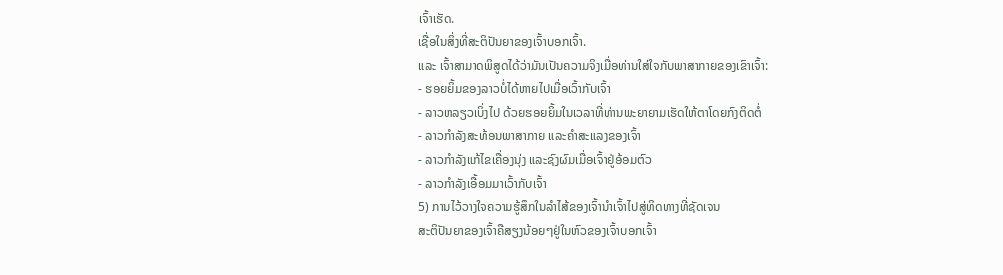ເຈົ້າເຮັດ.
ເຊື່ອໃນສິ່ງທີ່ສະຕິປັນຍາຂອງເຈົ້າບອກເຈົ້າ.
ແລະ ເຈົ້າສາມາດພິສູດໄດ້ວ່າມັນເປັນຄວາມຈິງເມື່ອທ່ານໃສ່ໃຈກັບພາສາກາຍຂອງເຂົາເຈົ້າ:
- ຮອຍຍິ້ມຂອງລາວບໍ່ໄດ້ຫາຍໄປເມື່ອເວົ້າກັບເຈົ້າ
- ລາວຫລຽວເບິ່ງໄປ ດ້ວຍຮອຍຍິ້ມໃນເວລາທີ່ທ່ານພະຍາຍາມເຮັດໃຫ້ຕາໂດຍກົງຕິດຕໍ່
- ລາວກຳລັງສະທ້ອນພາສາກາຍ ແລະຄຳສະແລງຂອງເຈົ້າ
- ລາວກຳລັງແກ້ໄຂເຄື່ອງນຸ່ງ ແລະຊົງຜົມເມື່ອເຈົ້າຢູ່ອ້ອມຕົວ
- ລາວກຳລັງເອື້ອມມາເວົ້າກັບເຈົ້າ
5) ການໄວ້ວາງໃຈຄວາມຮູ້ສຶກໃນລໍາໄສ້ຂອງເຈົ້ານໍາເຈົ້າໄປສູ່ທິດທາງທີ່ຊັດເຈນ
ສະຕິປັນຍາຂອງເຈົ້າຄືສຽງນ້ອຍໆຢູ່ໃນຫົວຂອງເຈົ້າບອກເຈົ້າ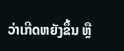ວ່າເກີດຫຍັງຂຶ້ນ ຫຼື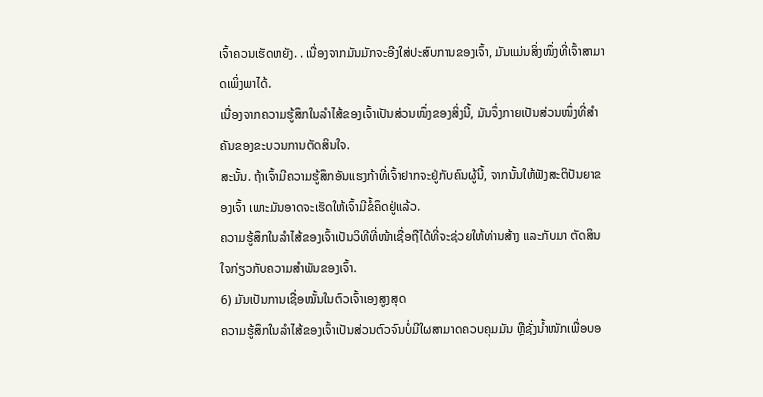ເຈົ້າຄວນເຮັດຫຍັງ. . ເນື່ອງຈາກມັນມັກຈະອີງໃສ່ປະສົບການຂອງເຈົ້າ, ມັນແມ່ນສິ່ງໜຶ່ງທີ່ເຈົ້າສາມາດເພິ່ງພາໄດ້.
ເນື່ອງຈາກຄວາມຮູ້ສຶກໃນລຳໄສ້ຂອງເຈົ້າເປັນສ່ວນໜຶ່ງຂອງສິ່ງນີ້, ມັນຈຶ່ງກາຍເປັນສ່ວນໜຶ່ງທີ່ສຳຄັນຂອງຂະບວນການຕັດສິນໃຈ.
ສະນັ້ນ. ຖ້າເຈົ້າມີຄວາມຮູ້ສຶກອັນແຮງກ້າທີ່ເຈົ້າຢາກຈະຢູ່ກັບຄົນຜູ້ນີ້, ຈາກນັ້ນໃຫ້ຟັງສະຕິປັນຍາຂອງເຈົ້າ ເພາະມັນອາດຈະເຮັດໃຫ້ເຈົ້າມີຂໍ້ຄຶດຢູ່ແລ້ວ.
ຄວາມຮູ້ສຶກໃນລຳໄສ້ຂອງເຈົ້າເປັນວິທີທີ່ໜ້າເຊື່ອຖືໄດ້ທີ່ຈະຊ່ວຍໃຫ້ທ່ານສ້າງ ແລະກັບມາ ຕັດສິນໃຈກ່ຽວກັບຄວາມສຳພັນຂອງເຈົ້າ.
6) ມັນເປັນການເຊື່ອໝັ້ນໃນຕົວເຈົ້າເອງສູງສຸດ
ຄວາມຮູ້ສຶກໃນລຳໄສ້ຂອງເຈົ້າເປັນສ່ວນຕົວຈົນບໍ່ມີໃຜສາມາດຄວບຄຸມມັນ ຫຼືຊັ່ງນໍ້າໜັກເພື່ອບອ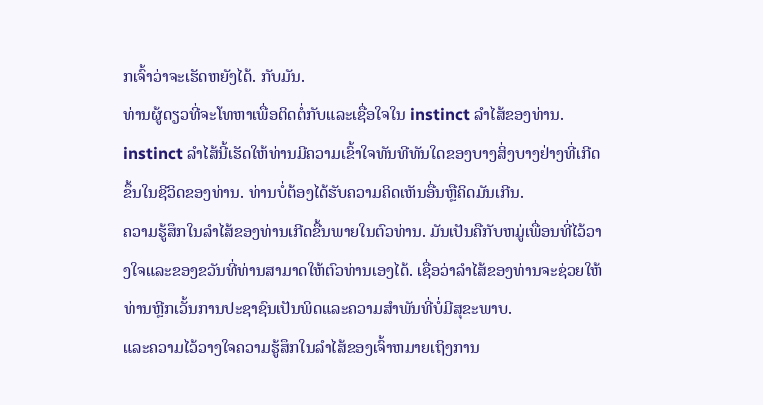ກເຈົ້າວ່າຈະເຮັດຫຍັງໄດ້. ກັບມັນ.
ທ່ານຜູ້ດຽວທີ່ຈະໂທຫາເພື່ອຕິດຕໍ່ກັບແລະເຊື່ອໃຈໃນ instinct ລໍາໄສ້ຂອງທ່ານ.
instinct ລໍາໄສ້ນີ້ເຮັດໃຫ້ທ່ານມີຄວາມເຂົ້າໃຈທັນທີທັນໃດຂອງບາງສິ່ງບາງຢ່າງທີ່ເກີດຂຶ້ນໃນຊີວິດຂອງທ່ານ. ທ່ານບໍ່ຕ້ອງໄດ້ຮັບຄວາມຄິດເຫັນອື່ນຫຼືຄິດມັນເກີນ.
ຄວາມຮູ້ສຶກໃນລໍາໄສ້ຂອງທ່ານເກີດຂື້ນພາຍໃນຕົວທ່ານ. ມັນເປັນຄືກັບຫມູ່ເພື່ອນທີ່ໄວ້ວາງໃຈແລະຂອງຂວັນທີ່ທ່ານສາມາດໃຫ້ຕົວທ່ານເອງໄດ້. ເຊື່ອວ່າລໍາໄສ້ຂອງທ່ານຈະຊ່ວຍໃຫ້ທ່ານຫຼີກເວັ້ນການປະຊາຊົນເປັນພິດແລະຄວາມສໍາພັນທີ່ບໍ່ມີສຸຂະພາບ.
ແລະຄວາມໄວ້ວາງໃຈຄວາມຮູ້ສຶກໃນລໍາໄສ້ຂອງເຈົ້າຫມາຍເຖິງການ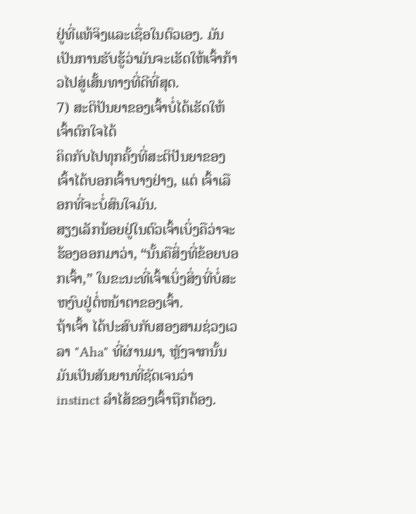ຢູ່ທີ່ແທ້ຈິງແລະເຊື່ອໃນຕົວເອງ. ມັນເປັນການຮັບຮູ້ວ່າມັນຈະເຮັດໃຫ້ເຈົ້າກ້າວໄປສູ່ເສັ້ນທາງທີ່ດີທີ່ສຸດ.
7) ສະຕິປັນຍາຂອງເຈົ້າບໍ່ໄດ້ເຮັດໃຫ້ເຈົ້າຕົກໃຈໄດ້
ຄິດກັບໄປທຸກຄັ້ງທີ່ສະຕິປັນຍາຂອງເຈົ້າໄດ້ບອກເຈົ້າບາງຢ່າງ, ແຕ່ ເຈົ້າເລືອກທີ່ຈະບໍ່ສົນໃຈມັນ.
ສຽງເລັກນ້ອຍຢູ່ໃນຕົວເຈົ້າເບິ່ງຄືວ່າຈະຮ້ອງອອກມາວ່າ, “ນັ້ນຄືສິ່ງທີ່ຂ້ອຍບອກເຈົ້າ,” ໃນຂະນະທີ່ເຈົ້າເບິ່ງສິ່ງທີ່ບໍ່ສະຫງົບຢູ່ຕໍ່ຫນ້າຕາຂອງເຈົ້າ.
ຖ້າເຈົ້າ ໄດ້ປະສົບກັບສອງສາມຊ່ວງເວລາ "Aha" ທີ່ຜ່ານມາ, ຫຼັງຈາກນັ້ນມັນເປັນສັນຍານທີ່ຊັດເຈນວ່າ instinct ລໍາໄສ້ຂອງເຈົ້າຖືກຕ້ອງ.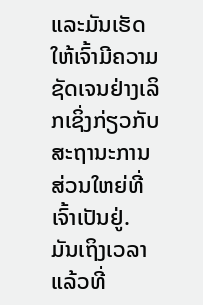ແລະມັນເຮັດໃຫ້ເຈົ້າມີຄວາມຊັດເຈນຢ່າງເລິກເຊິ່ງກ່ຽວກັບສະຖານະການສ່ວນໃຫຍ່ທີ່ເຈົ້າເປັນຢູ່.
ມັນເຖິງເວລາແລ້ວທີ່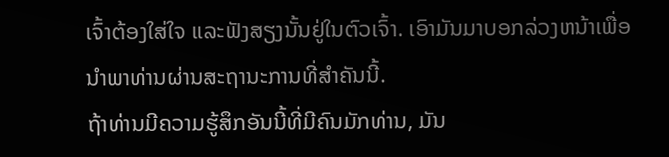ເຈົ້າຕ້ອງໃສ່ໃຈ ແລະຟັງສຽງນັ້ນຢູ່ໃນຕົວເຈົ້າ. ເອົາມັນມາບອກລ່ວງຫນ້າເພື່ອນໍາພາທ່ານຜ່ານສະຖານະການທີ່ສໍາຄັນນີ້.
ຖ້າທ່ານມີຄວາມຮູ້ສຶກອັນນີ້ທີ່ມີຄົນມັກທ່ານ, ມັນ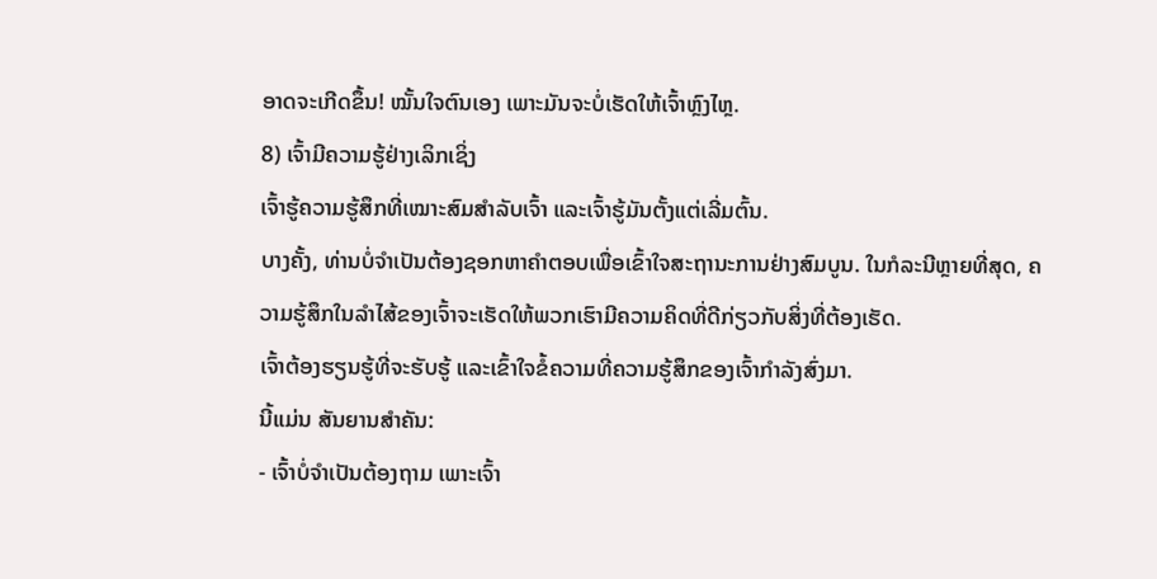ອາດຈະເກີດຂຶ້ນ! ໝັ້ນໃຈຕົນເອງ ເພາະມັນຈະບໍ່ເຮັດໃຫ້ເຈົ້າຫຼົງໄຫຼ.
8) ເຈົ້າມີຄວາມຮູ້ຢ່າງເລິກເຊິ່ງ
ເຈົ້າຮູ້ຄວາມຮູ້ສຶກທີ່ເໝາະສົມສຳລັບເຈົ້າ ແລະເຈົ້າຮູ້ມັນຕັ້ງແຕ່ເລີ່ມຕົ້ນ.
ບາງຄັ້ງ, ທ່ານບໍ່ຈໍາເປັນຕ້ອງຊອກຫາຄໍາຕອບເພື່ອເຂົ້າໃຈສະຖານະການຢ່າງສົມບູນ. ໃນກໍລະນີຫຼາຍທີ່ສຸດ, ຄວາມຮູ້ສຶກໃນລໍາໄສ້ຂອງເຈົ້າຈະເຮັດໃຫ້ພວກເຮົາມີຄວາມຄິດທີ່ດີກ່ຽວກັບສິ່ງທີ່ຕ້ອງເຮັດ.
ເຈົ້າຕ້ອງຮຽນຮູ້ທີ່ຈະຮັບຮູ້ ແລະເຂົ້າໃຈຂໍ້ຄວາມທີ່ຄວາມຮູ້ສຶກຂອງເຈົ້າກໍາລັງສົ່ງມາ.
ນີ້ແມ່ນ ສັນຍານສຳຄັນ:
- ເຈົ້າບໍ່ຈຳເປັນຕ້ອງຖາມ ເພາະເຈົ້າ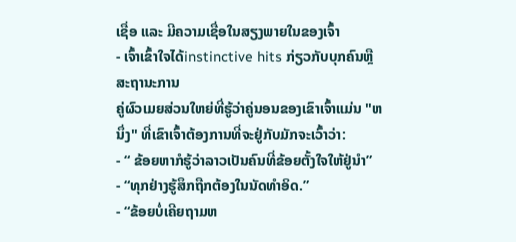ເຊື່ອ ແລະ ມີຄວາມເຊື່ອໃນສຽງພາຍໃນຂອງເຈົ້າ
- ເຈົ້າເຂົ້າໃຈໄດ້instinctive hits ກ່ຽວກັບບຸກຄົນຫຼືສະຖານະການ
ຄູ່ຜົວເມຍສ່ວນໃຫຍ່ທີ່ຮູ້ວ່າຄູ່ນອນຂອງເຂົາເຈົ້າແມ່ນ "ຫນຶ່ງ" ທີ່ເຂົາເຈົ້າຕ້ອງການທີ່ຈະຢູ່ກັບມັກຈະເວົ້າວ່າ:
- “ ຂ້ອຍຫາກໍຮູ້ວ່າລາວເປັນຄົນທີ່ຂ້ອຍຕັ້ງໃຈໃຫ້ຢູ່ນຳ”
- “ທຸກຢ່າງຮູ້ສຶກຖືກຕ້ອງໃນນັດທຳອິດ.”
- “ຂ້ອຍບໍ່ເຄີຍຖາມຫ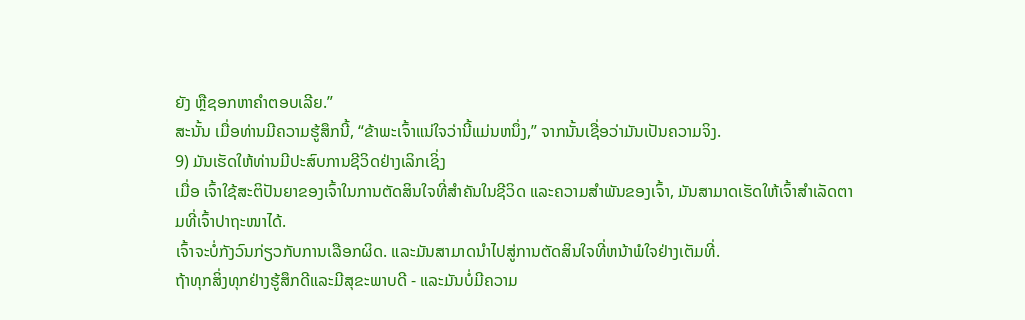ຍັງ ຫຼືຊອກຫາຄຳຕອບເລີຍ.”
ສະນັ້ນ ເມື່ອທ່ານມີຄວາມຮູ້ສຶກນີ້, “ຂ້າພະເຈົ້າແນ່ໃຈວ່ານີ້ແມ່ນຫນຶ່ງ,” ຈາກນັ້ນເຊື່ອວ່າມັນເປັນຄວາມຈິງ.
9) ມັນເຮັດໃຫ້ທ່ານມີປະສົບການຊີວິດຢ່າງເລິກເຊິ່ງ
ເມື່ອ ເຈົ້າໃຊ້ສະຕິປັນຍາຂອງເຈົ້າໃນການຕັດສິນໃຈທີ່ສຳຄັນໃນຊີວິດ ແລະຄວາມສໍາພັນຂອງເຈົ້າ, ມັນສາມາດເຮັດໃຫ້ເຈົ້າສຳເລັດຕາມທີ່ເຈົ້າປາຖະໜາໄດ້.
ເຈົ້າຈະບໍ່ກັງວົນກ່ຽວກັບການເລືອກຜິດ. ແລະມັນສາມາດນໍາໄປສູ່ການຕັດສິນໃຈທີ່ຫນ້າພໍໃຈຢ່າງເຕັມທີ່.
ຖ້າທຸກສິ່ງທຸກຢ່າງຮູ້ສຶກດີແລະມີສຸຂະພາບດີ - ແລະມັນບໍ່ມີຄວາມ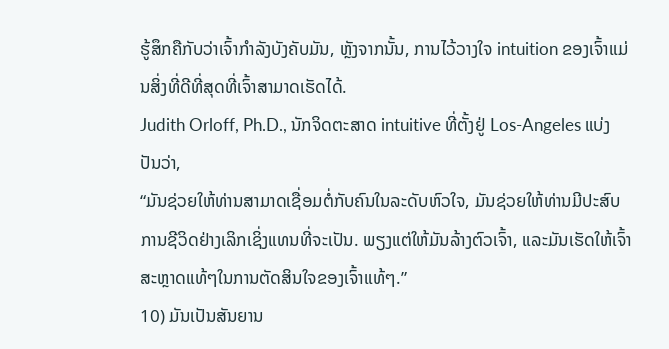ຮູ້ສຶກຄືກັບວ່າເຈົ້າກໍາລັງບັງຄັບມັນ, ຫຼັງຈາກນັ້ນ, ການໄວ້ວາງໃຈ intuition ຂອງເຈົ້າແມ່ນສິ່ງທີ່ດີທີ່ສຸດທີ່ເຈົ້າສາມາດເຮັດໄດ້.
Judith Orloff, Ph.D., ນັກຈິດຕະສາດ intuitive ທີ່ຕັ້ງຢູ່ Los-Angeles ແບ່ງປັນວ່າ,
“ມັນຊ່ວຍໃຫ້ທ່ານສາມາດເຊື່ອມຕໍ່ກັບຄົນໃນລະດັບຫົວໃຈ, ມັນຊ່ວຍໃຫ້ທ່ານມີປະສົບການຊີວິດຢ່າງເລິກເຊິ່ງແທນທີ່ຈະເປັນ. ພຽງແຕ່ໃຫ້ມັນລ້າງຕົວເຈົ້າ, ແລະມັນເຮັດໃຫ້ເຈົ້າສະຫຼາດແທ້ໆໃນການຕັດສິນໃຈຂອງເຈົ້າແທ້ໆ.”
10) ມັນເປັນສັນຍານ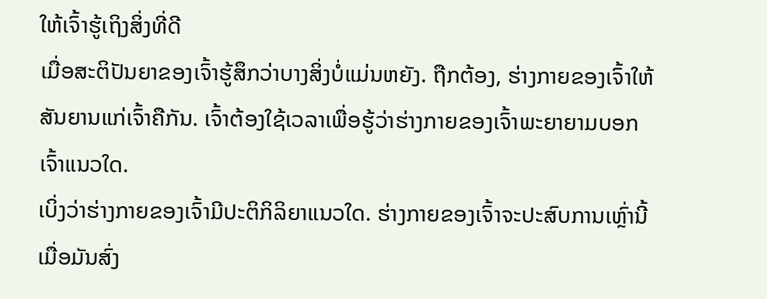ໃຫ້ເຈົ້າຮູ້ເຖິງສິ່ງທີ່ດີ
ເມື່ອສະຕິປັນຍາຂອງເຈົ້າຮູ້ສຶກວ່າບາງສິ່ງບໍ່ແມ່ນຫຍັງ. ຖືກຕ້ອງ, ຮ່າງກາຍຂອງເຈົ້າໃຫ້ສັນຍານແກ່ເຈົ້າຄືກັນ. ເຈົ້າຕ້ອງໃຊ້ເວລາເພື່ອຮູ້ວ່າຮ່າງກາຍຂອງເຈົ້າພະຍາຍາມບອກເຈົ້າແນວໃດ.
ເບິ່ງວ່າຮ່າງກາຍຂອງເຈົ້າມີປະຕິກິລິຍາແນວໃດ. ຮ່າງກາຍຂອງເຈົ້າຈະປະສົບການເຫຼົ່ານີ້ເມື່ອມັນສົ່ງ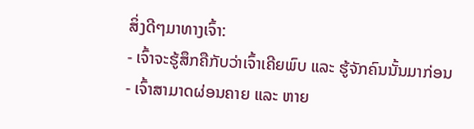ສິ່ງດີໆມາທາງເຈົ້າ:
- ເຈົ້າຈະຮູ້ສຶກຄືກັບວ່າເຈົ້າເຄີຍພົບ ແລະ ຮູ້ຈັກຄົນນັ້ນມາກ່ອນ
- ເຈົ້າສາມາດຜ່ອນຄາຍ ແລະ ຫາຍ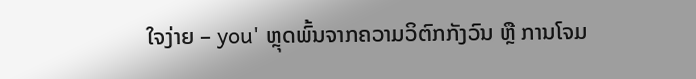ໃຈງ່າຍ – you' ຫຼຸດພົ້ນຈາກຄວາມວິຕົກກັງວົນ ຫຼື ການໂຈມ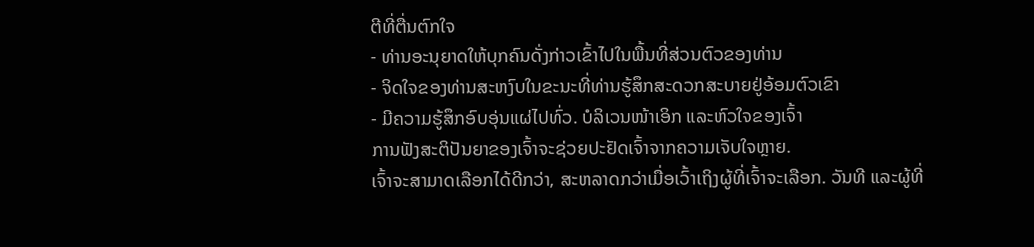ຕີທີ່ຕື່ນຕົກໃຈ
- ທ່ານອະນຸຍາດໃຫ້ບຸກຄົນດັ່ງກ່າວເຂົ້າໄປໃນພື້ນທີ່ສ່ວນຕົວຂອງທ່ານ
- ຈິດໃຈຂອງທ່ານສະຫງົບໃນຂະນະທີ່ທ່ານຮູ້ສຶກສະດວກສະບາຍຢູ່ອ້ອມຕົວເຂົາ
- ມີຄວາມຮູ້ສຶກອົບອຸ່ນແຜ່ໄປທົ່ວ. ບໍລິເວນໜ້າເອິກ ແລະຫົວໃຈຂອງເຈົ້າ
ການຟັງສະຕິປັນຍາຂອງເຈົ້າຈະຊ່ວຍປະຢັດເຈົ້າຈາກຄວາມເຈັບໃຈຫຼາຍ.
ເຈົ້າຈະສາມາດເລືອກໄດ້ດີກວ່າ, ສະຫລາດກວ່າເມື່ອເວົ້າເຖິງຜູ້ທີ່ເຈົ້າຈະເລືອກ. ວັນທີ ແລະຜູ້ທີ່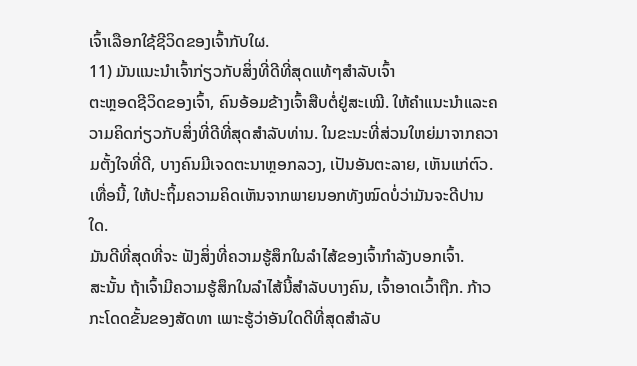ເຈົ້າເລືອກໃຊ້ຊີວິດຂອງເຈົ້າກັບໃຜ.
11) ມັນແນະນຳເຈົ້າກ່ຽວກັບສິ່ງທີ່ດີທີ່ສຸດແທ້ໆສຳລັບເຈົ້າ
ຕະຫຼອດຊີວິດຂອງເຈົ້າ, ຄົນອ້ອມຂ້າງເຈົ້າສືບຕໍ່ຢູ່ສະເໝີ. ໃຫ້ຄໍາແນະນໍາແລະຄວາມຄິດກ່ຽວກັບສິ່ງທີ່ດີທີ່ສຸດສໍາລັບທ່ານ. ໃນຂະນະທີ່ສ່ວນໃຫຍ່ມາຈາກຄວາມຕັ້ງໃຈທີ່ດີ, ບາງຄົນມີເຈດຕະນາຫຼອກລວງ, ເປັນອັນຕະລາຍ, ເຫັນແກ່ຕົວ.
ເທື່ອນີ້, ໃຫ້ປະຖິ້ມຄວາມຄິດເຫັນຈາກພາຍນອກທັງໝົດບໍ່ວ່າມັນຈະດີປານໃດ.
ມັນດີທີ່ສຸດທີ່ຈະ ຟັງສິ່ງທີ່ຄວາມຮູ້ສຶກໃນລໍາໄສ້ຂອງເຈົ້າກໍາລັງບອກເຈົ້າ.
ສະນັ້ນ ຖ້າເຈົ້າມີຄວາມຮູ້ສຶກໃນລໍາໄສ້ນີ້ສໍາລັບບາງຄົນ, ເຈົ້າອາດເວົ້າຖືກ. ກ້າວກະໂດດຂັ້ນຂອງສັດທາ ເພາະຮູ້ວ່າອັນໃດດີທີ່ສຸດສຳລັບ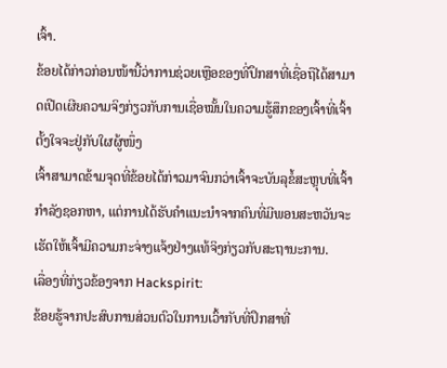ເຈົ້າ.
ຂ້ອຍໄດ້ກ່າວກ່ອນໜ້ານີ້ວ່າການຊ່ວຍເຫຼືອຂອງທີ່ປຶກສາທີ່ເຊື່ອຖືໄດ້ສາມາດເປີດເຜີຍຄວາມຈິງກ່ຽວກັບການເຊື່ອໝັ້ນໃນຄວາມຮູ້ສຶກຂອງເຈົ້າທີ່ເຈົ້າຕັ້ງໃຈຈະຢູ່ກັບໃຜຜູ້ໜຶ່ງ
ເຈົ້າສາມາດຂ້າມຈຸດທີ່ຂ້ອຍໄດ້ກ່າວມາຈົນກວ່າເຈົ້າຈະບັນລຸຂໍ້ສະຫຼຸບທີ່ເຈົ້າກໍາລັງຊອກຫາ, ແຕ່ການໄດ້ຮັບຄຳແນະນຳຈາກຄົນທີ່ມີພອນສະຫວັນຈະເຮັດໃຫ້ເຈົ້າມີຄວາມກະຈ່າງແຈ້ງຢ່າງແທ້ຈິງກ່ຽວກັບສະຖານະການ.
ເລື່ອງທີ່ກ່ຽວຂ້ອງຈາກ Hackspirit:
ຂ້ອຍຮູ້ຈາກປະສົບການສ່ວນຕົວໃນການເວົ້າກັບທີ່ປຶກສາທີ່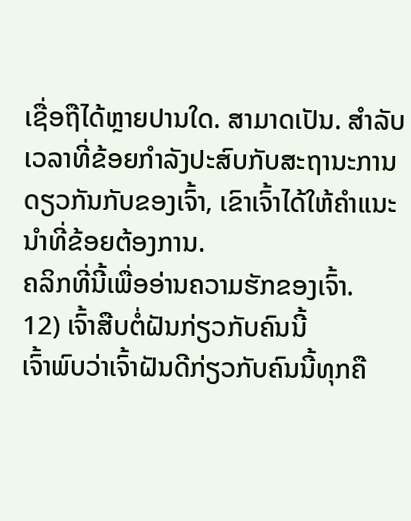ເຊື່ອຖືໄດ້ຫຼາຍປານໃດ. ສາມາດເປັນ. ສໍາລັບເວລາທີ່ຂ້ອຍກໍາລັງປະສົບກັບສະຖານະການດຽວກັນກັບຂອງເຈົ້າ, ເຂົາເຈົ້າໄດ້ໃຫ້ຄໍາແນະນໍາທີ່ຂ້ອຍຕ້ອງການ.
ຄລິກທີ່ນີ້ເພື່ອອ່ານຄວາມຮັກຂອງເຈົ້າ.
12) ເຈົ້າສືບຕໍ່ຝັນກ່ຽວກັບຄົນນີ້
ເຈົ້າພົບວ່າເຈົ້າຝັນດີກ່ຽວກັບຄົນນີ້ທຸກຄື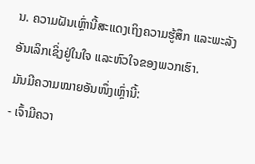ນ. ຄວາມຝັນເຫຼົ່ານີ້ສະແດງເຖິງຄວາມຮູ້ສຶກ ແລະພະລັງອັນເລິກເຊິ່ງຢູ່ໃນໃຈ ແລະຫົວໃຈຂອງພວກເຮົາ.
ມັນມີຄວາມໝາຍອັນໜຶ່ງເຫຼົ່ານີ້:
- ເຈົ້າມີຄວາ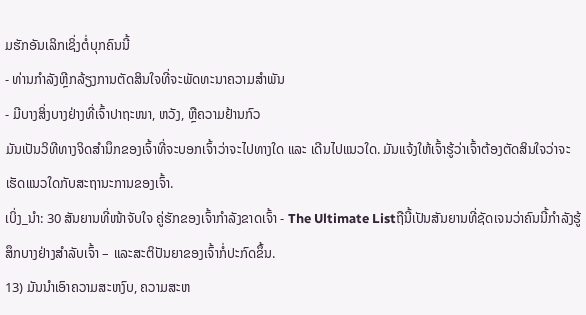ມຮັກອັນເລິກເຊິ່ງຕໍ່ບຸກຄົນນີ້
- ທ່ານກຳລັງຫຼີກລ້ຽງການຕັດສິນໃຈທີ່ຈະພັດທະນາຄວາມສຳພັນ
- ມີບາງສິ່ງບາງຢ່າງທີ່ເຈົ້າປາຖະໜາ, ຫວັງ, ຫຼືຄວາມຢ້ານກົວ
ມັນເປັນວິທີທາງຈິດສຳນຶກຂອງເຈົ້າທີ່ຈະບອກເຈົ້າວ່າຈະໄປທາງໃດ ແລະ ເດີນໄປແນວໃດ. ມັນແຈ້ງໃຫ້ເຈົ້າຮູ້ວ່າເຈົ້າຕ້ອງຕັດສິນໃຈວ່າຈະເຮັດແນວໃດກັບສະຖານະການຂອງເຈົ້າ.
ເບິ່ງ_ນຳ: 30 ສັນຍານທີ່ໜ້າຈັບໃຈ ຄູ່ຮັກຂອງເຈົ້າກຳລັງຂາດເຈົ້າ - The Ultimate Listຖືນີ້ເປັນສັນຍານທີ່ຊັດເຈນວ່າຄົນນີ້ກຳລັງຮູ້ສຶກບາງຢ່າງສຳລັບເຈົ້າ – ແລະສະຕິປັນຍາຂອງເຈົ້າກໍ່ປະກົດຂຶ້ນ.
13) ມັນນໍາເອົາຄວາມສະຫງົບ, ຄວາມສະຫ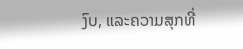ງົບ, ແລະຄວາມສຸກທີ່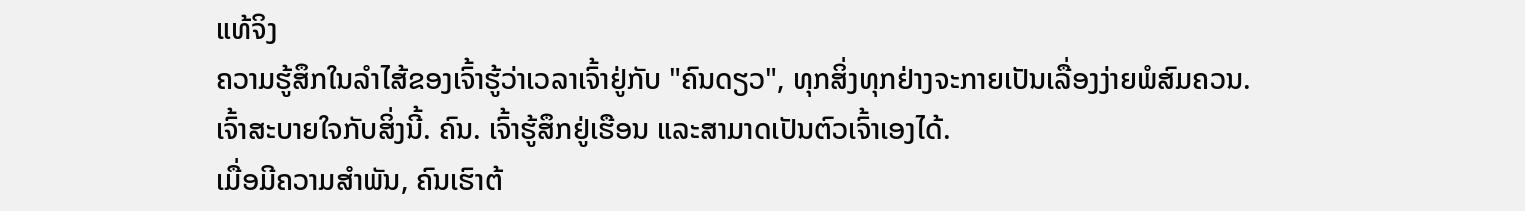ແທ້ຈິງ
ຄວາມຮູ້ສຶກໃນລໍາໄສ້ຂອງເຈົ້າຮູ້ວ່າເວລາເຈົ້າຢູ່ກັບ "ຄົນດຽວ", ທຸກສິ່ງທຸກຢ່າງຈະກາຍເປັນເລື່ອງງ່າຍພໍສົມຄວນ.
ເຈົ້າສະບາຍໃຈກັບສິ່ງນີ້. ຄົນ. ເຈົ້າຮູ້ສຶກຢູ່ເຮືອນ ແລະສາມາດເປັນຕົວເຈົ້າເອງໄດ້.
ເມື່ອມີຄວາມສໍາພັນ, ຄົນເຮົາຕ້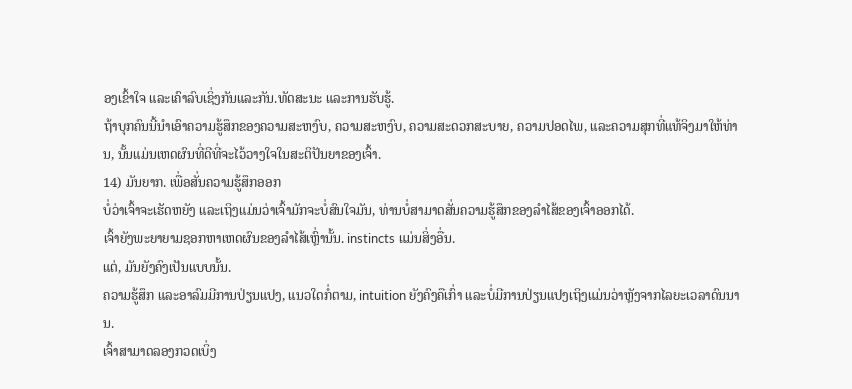ອງເຂົ້າໃຈ ແລະເຄົາລົບເຊິ່ງກັນແລະກັນ.ທັດສະນະ ແລະການຮັບຮູ້.
ຖ້າບຸກຄົນນີ້ນໍາເອົາຄວາມຮູ້ສຶກຂອງຄວາມສະຫງົບ, ຄວາມສະຫງົບ, ຄວາມສະດວກສະບາຍ, ຄວາມປອດໄພ, ແລະຄວາມສຸກທີ່ແທ້ຈິງມາໃຫ້ທ່ານ, ນັ້ນແມ່ນເຫດຜົນທີ່ດີທີ່ຈະໄວ້ວາງໃຈໃນສະຕິປັນຍາຂອງເຈົ້າ.
14) ມັນຍາກ. ເພື່ອສັ່ນຄວາມຮູ້ສຶກອອກ
ບໍ່ວ່າເຈົ້າຈະເຮັດຫຍັງ ແລະເຖິງແມ່ນວ່າເຈົ້າມັກຈະບໍ່ສົນໃຈມັນ, ທ່ານບໍ່ສາມາດສັ່ນຄວາມຮູ້ສຶກຂອງລໍາໄສ້ຂອງເຈົ້າອອກໄດ້.
ເຈົ້າຍັງພະຍາຍາມຊອກຫາເຫດຜົນຂອງລໍາໄສ້ເຫຼົ່ານັ້ນ. instincts ແມ່ນສິ່ງອື່ນ.
ແຕ່, ມັນຍັງຄົງເປັນແບບນັ້ນ.
ຄວາມຮູ້ສຶກ ແລະອາລົມມີການປ່ຽນແປງ, ແນວໃດກໍ່ຕາມ, intuition ຍັງຄົງຄືເກົ່າ ແລະບໍ່ມີການປ່ຽນແປງເຖິງແມ່ນວ່າຫຼັງຈາກໄລຍະເວລາດົນນານ.
ເຈົ້າສາມາດລອງກວດເບິ່ງ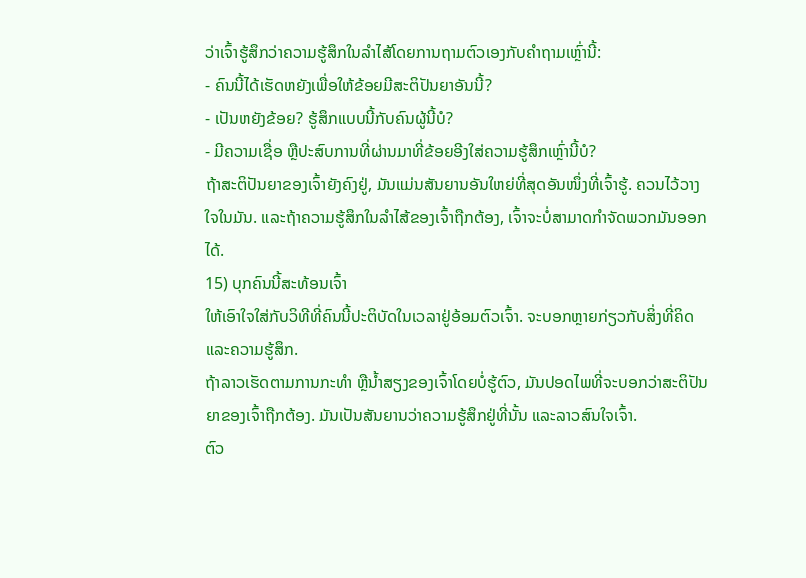ວ່າເຈົ້າຮູ້ສຶກວ່າຄວາມຮູ້ສຶກໃນລໍາໄສ້ໂດຍການຖາມຕົວເອງກັບຄໍາຖາມເຫຼົ່ານີ້:
- ຄົນນີ້ໄດ້ເຮັດຫຍັງເພື່ອໃຫ້ຂ້ອຍມີສະຕິປັນຍາອັນນີ້?
- ເປັນຫຍັງຂ້ອຍ? ຮູ້ສຶກແບບນີ້ກັບຄົນຜູ້ນີ້ບໍ?
- ມີຄວາມເຊື່ອ ຫຼືປະສົບການທີ່ຜ່ານມາທີ່ຂ້ອຍອີງໃສ່ຄວາມຮູ້ສຶກເຫຼົ່ານີ້ບໍ?
ຖ້າສະຕິປັນຍາຂອງເຈົ້າຍັງຄົງຢູ່, ມັນແມ່ນສັນຍານອັນໃຫຍ່ທີ່ສຸດອັນໜຶ່ງທີ່ເຈົ້າຮູ້. ຄວນໄວ້ວາງໃຈໃນມັນ. ແລະຖ້າຄວາມຮູ້ສຶກໃນລໍາໄສ້ຂອງເຈົ້າຖືກຕ້ອງ, ເຈົ້າຈະບໍ່ສາມາດກໍາຈັດພວກມັນອອກໄດ້.
15) ບຸກຄົນນີ້ສະທ້ອນເຈົ້າ
ໃຫ້ເອົາໃຈໃສ່ກັບວິທີທີ່ຄົນນີ້ປະຕິບັດໃນເວລາຢູ່ອ້ອມຕົວເຈົ້າ. ຈະບອກຫຼາຍກ່ຽວກັບສິ່ງທີ່ຄິດ ແລະຄວາມຮູ້ສຶກ.
ຖ້າລາວເຮັດຕາມການກະທຳ ຫຼືນໍ້າສຽງຂອງເຈົ້າໂດຍບໍ່ຮູ້ຕົວ, ມັນປອດໄພທີ່ຈະບອກວ່າສະຕິປັນຍາຂອງເຈົ້າຖືກຕ້ອງ. ມັນເປັນສັນຍານວ່າຄວາມຮູ້ສຶກຢູ່ທີ່ນັ້ນ ແລະລາວສົນໃຈເຈົ້າ.
ຕົວ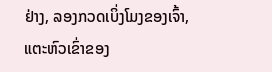ຢ່າງ, ລອງກວດເບິ່ງໂມງຂອງເຈົ້າ, ແຕະຫົວເຂົ່າຂອງ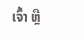ເຈົ້າ ຫຼື